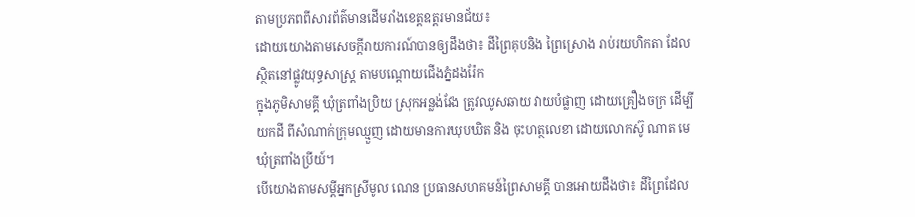តាមប្រភពពីសារព័ត៌មានដើមរាំងខេត្តឧត្តរមានជ័យ៖
ដោយយោងតាមសេចក្តីរាយការណ៍បានឲ្យដឹងថា៖ ដីព្រៃគុបនិង ព្រៃស្រោង រាប់រយហិកតា ដែលស្ថិតនៅផ្លូវយុទ្ធសាស្រ្ត តាមបណ្តោយជើងភ្នំដងរ៉ែក
ក្នុងភូមិសាមគ្គី ឃុំត្រពាំងប្រិយ ស្រុកអន្លង់វែង ត្រូវឈូសឆាយ វាយបំផ្លាញ ដោយគ្រឿងចក្រ ដើម្បីយកដី ពីសំណាក់ក្រុមឈ្មួញ ដោយមានការឃុបឃិត និង ចុះហត្ថលេខា ដោយលោកស៊ូ ណាត មេឃុំត្រពាំងប្រីយ៍។
បើយោងតាមសម្តីអ្នកស្រីមូល ណេន ប្រធានសហគមន៍ព្រៃសាមគ្គី បានអោយដឹងថា៖ ដីព្រៃដែល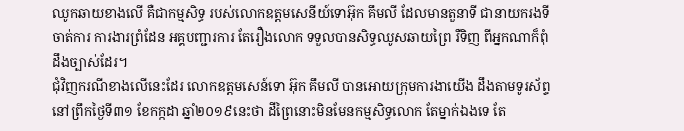ឈូកឆាយខាងលើ គឺជាកម្មសិទ្ធ របស់លោកឧត្តមសេនីយ៍ទោអ៊ុក គឹមលី ដែលមានតួនាទី ជានាយករងទីចាត់ការ ការងារព្រំដែន អគ្គបញ្ជារការ តែរឿងលោក ទទួលបានសិទ្ធឈូសឆាយព្រៃ រឺទិញ ពីអ្នកណាក៏ពុំដឹងច្បាស់ដែរ។
ជុំវិញករណីខាងលើនេះដែរ លោកឧត្តមសេន៍ទោ អ៊ុក គឹមលី បានអោយក្រុមការងាយើង ដឹងតាមទូរស័ព្ទ នៅព្រឹកថ្ងៃទី៣១ ខែកក្កដា ឆ្នាំ២០១៩នេះថា ដីព្រៃនោះមិនមែនកម្មសិទ្ធលោក តែម្នាក់ឯងទេ តែ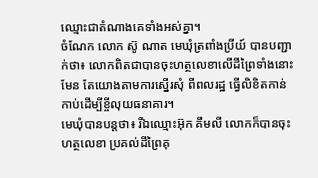ឈ្មោះជាតំណាងគេទាំងអស់គ្នា។
ចំណែក លោក ស៊ូ ណាត មេឃុំត្រពាំងប្រីយ៍ បានបញ្ជាក់ថា៖ លោកពិតជាបានចុះហត្ថលេខាលើដីព្រៃទាំងនោះមែន តែយោងតាមការស្នើរសុំ ពីពលរដ្ឋ ធ្វើលិខិតកាន់កាប់ដើម្បីខ្ចីលុយធនាគារ។
មេឃុំបានបន្តថា៖ រឺឯឈ្មោះអ៊ុក គឹមលី លោកក៏បានចុះហត្ថលេខា ប្រគល់ដីព្រៃគុ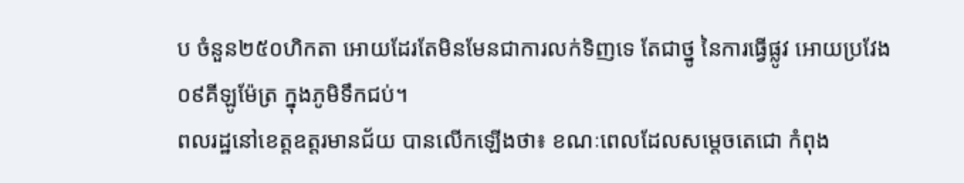ប ចំនួន២៥០ហិកតា អោយដែរតែមិនមែនជាការលក់ទិញទេ តែជាថ្នូ នៃការធ្វើផ្លូវ អោយប្រវែង០៩គីឡូម៉ែត្រ ក្នុងភូមិទឹកជប់។
ពលរដ្ឋនៅខេត្តឧត្តរមានជ័យ បានលើកឡើងថា៖ ខណៈពេលដែលសម្តេចតេជោ កំពុង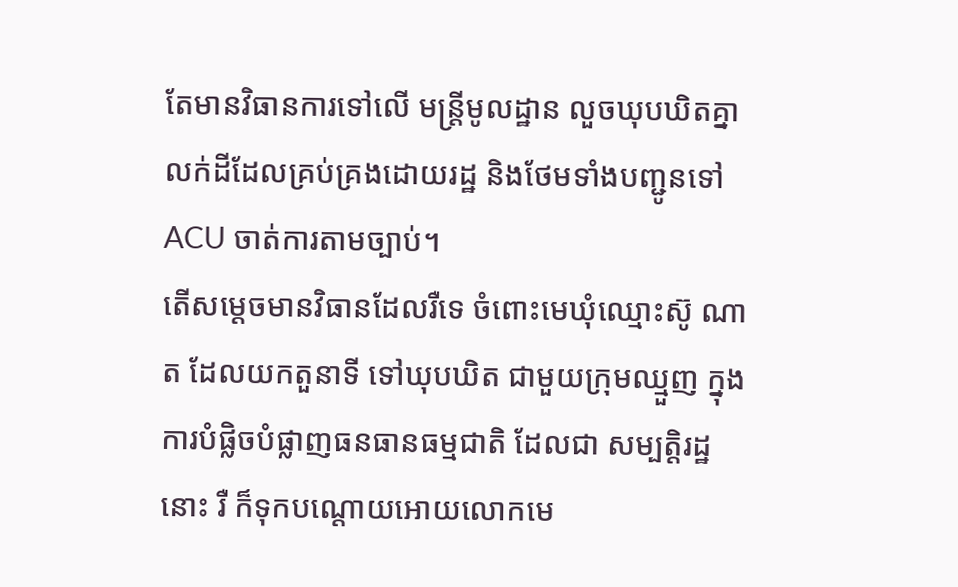តែមានវិធានការទៅលើ មន្ត្រីមូលដ្ឋាន លួចឃុបឃិតគ្នា លក់ដីដែលគ្រប់គ្រងដោយរដ្ឋ និងថែមទាំងបញ្ជូនទៅACU ចាត់ការតាមច្បាប់។
តើសម្តេចមានវិធានដែលរឺទេ ចំពោះមេឃុំឈ្មោះស៊ូ ណាត ដែលយកតួនាទី ទៅឃុបឃិត ជាមួយក្រុមឈ្មួញ ក្នុងការបំផ្លិចបំផ្លាញធនធានធម្មជាតិ ដែលជា សម្បត្តិរដ្ឋនោះ រឺ ក៏ទុកបណ្តោយអោយលោកមេ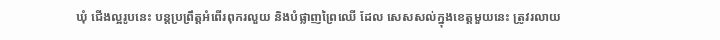ឃុំ ជើងល្អរូបនេះ បន្តប្រព្រឹត្តអំពើរពុករលួយ និងបំផ្លាញព្រៃឈើ ដែល សេសសល់ក្នុងខេត្តមួយនេះ ត្រូវរលាយ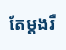តែម្តងរឺ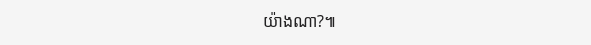យ៉ាងណា?៕